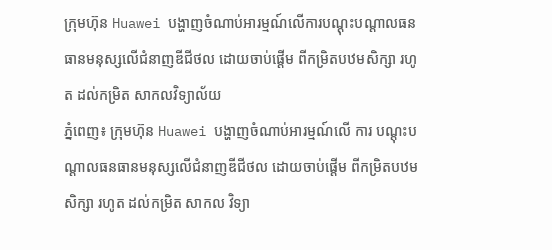ក្រុមហ៊ុន Huawei បង្ហាញចំណាប់អារម្មណ៍លើការបណ្ដុះបណ្ដាលធនធានមនុស្សលើជំនាញឌីជីថល ដោយចាប់ផ្តើម ពីកម្រិតបឋមសិក្សា រហូត ដល់កម្រិត សាកលវិទ្យាល័យ
ភ្នំពេញ៖ ក្រុមហ៊ុន Huawei បង្ហាញចំណាប់អារម្មណ៍លើ ការ បណ្ដុះបណ្ដាលធនធានមនុស្សលើជំនាញឌីជីថល ដោយចាប់ផ្តើម ពីកម្រិតបឋមសិក្សា រហូត ដល់កម្រិត សាកល វិទ្យា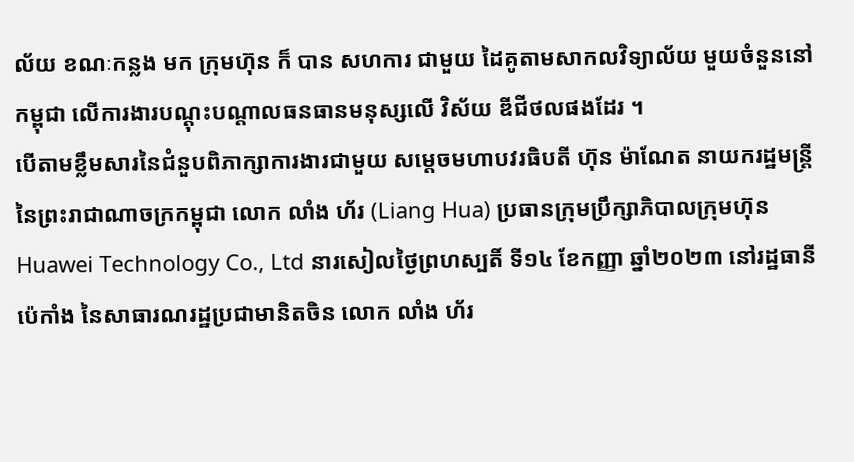ល័យ ខណៈកន្លង មក ក្រុមហ៊ុន ក៏ បាន សហការ ជាមួយ ដៃគូតាមសាកលវិទ្យាល័យ មួយចំនួននៅកម្ពុជា លើការងារបណ្ដុះបណ្ដាលធនធានមនុស្សលើ វិស័យ ឌីជីថលផងដែរ ។
បើតាមខ្លឹមសារនៃជំនួបពិភាក្សាការងារជាមួយ សម្តេចមហាបវរធិបតី ហ៊ុន ម៉ាណែត នាយករដ្ឋមន្រ្តី នៃព្រះរាជាណាចក្រកម្ពុជា លោក លាំង ហ័រ (Liang Hua) ប្រធានក្រុមប្រឹក្សាភិបាលក្រុមហ៊ុន Huawei Technology Co., Ltd នារសៀលថ្ងៃព្រហស្បតិ៍ ទី១៤ ខែកញ្ញា ឆ្នាំ២០២៣ នៅរដ្ឋធានីប៉េកាំង នៃសាធារណរដ្ឋប្រជាមានិតចិន លោក លាំង ហ័រ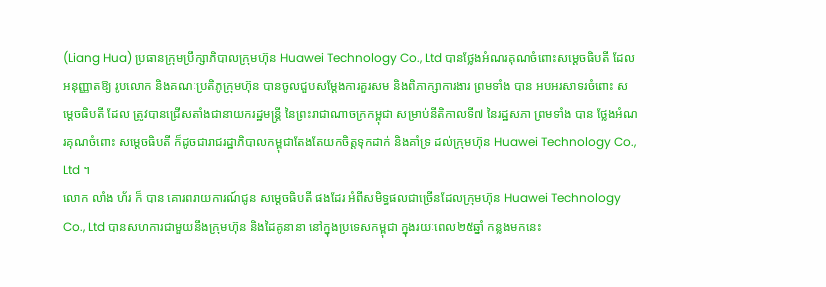(Liang Hua) ប្រធានក្រុមប្រឹក្សាភិបាលក្រុមហ៊ុន Huawei Technology Co., Ltd បានថ្លែងអំណរគុណចំពោះសម្ដេចធិបតី ដែលអនុញ្ញាតឱ្យ រូបលោក និងគណៈប្រតិភូក្រុមហ៊ុន បានចូលជួបសម្តែងការគួរសម និងពិភាក្សាការងារ ព្រមទាំង បាន អបអរសាទរចំពោះ សម្ដេចធិបតី ដែល ត្រូវបានជ្រើសតាំងជានាយករដ្ឋមន្ត្រី នៃព្រះរាជាណាចក្រកម្ពុជា សម្រាប់នីតិកាលទី៧ នៃរដ្ឋសភា ព្រមទាំង បាន ថ្លែងអំណរគុណចំពោះ សម្ដេចធិបតី ក៏ដូចជារាជរដ្ឋាភិបាលកម្ពុជាតែងតែយកចិត្តទុកដាក់ និងគាំទ្រ ដល់ក្រុមហ៊ុន Huawei Technology Co., Ltd ។
លោក លាំង ហ័រ ក៏ បាន គោរពរាយការណ៍ជូន សម្ដេចធិបតី ផងដែរ អំពីសមិទ្ធផលជាច្រើនដែលក្រុមហ៊ុន Huawei Technology Co., Ltd បានសហការជាមួយនឹងក្រុមហ៊ុន និងដៃគូនានា នៅក្នុងប្រទេសកម្ពុជា ក្នុងរយៈពេល២៥ឆ្នាំ កន្លងមកនេះ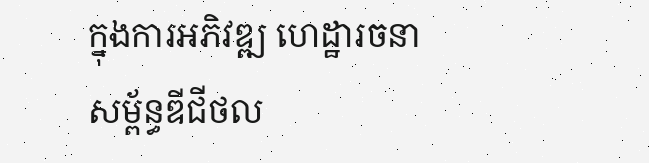ក្នុងការអភិវឌ្ឍ ហេដ្ឋារចនាសម្ព័ន្ធឌីជីថល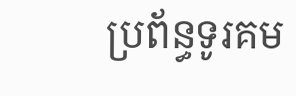ប្រព័ន្ធទូរគម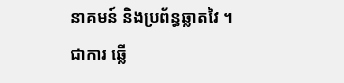នាគមន៍ និងប្រព័ន្ធឆ្លាតវៃ ។
ជាការ ឆ្លើ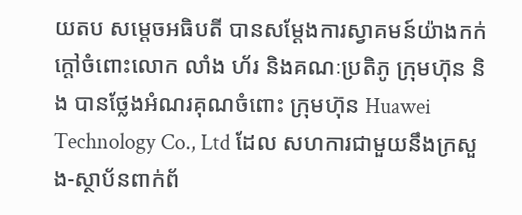យតប សម្ដេចអធិបតី បានសម្តែងការស្វាគមន៍យ៉ាងកក់ក្តៅចំពោះលោក លាំង ហ័រ និងគណៈប្រតិភូ ក្រុមហ៊ុន និង បានថ្លែងអំណរគុណចំពោះ ក្រុមហ៊ុន Huawei Technology Co., Ltd ដែល សហការជាមួយនឹងក្រសួង-ស្ថាប័នពាក់ព័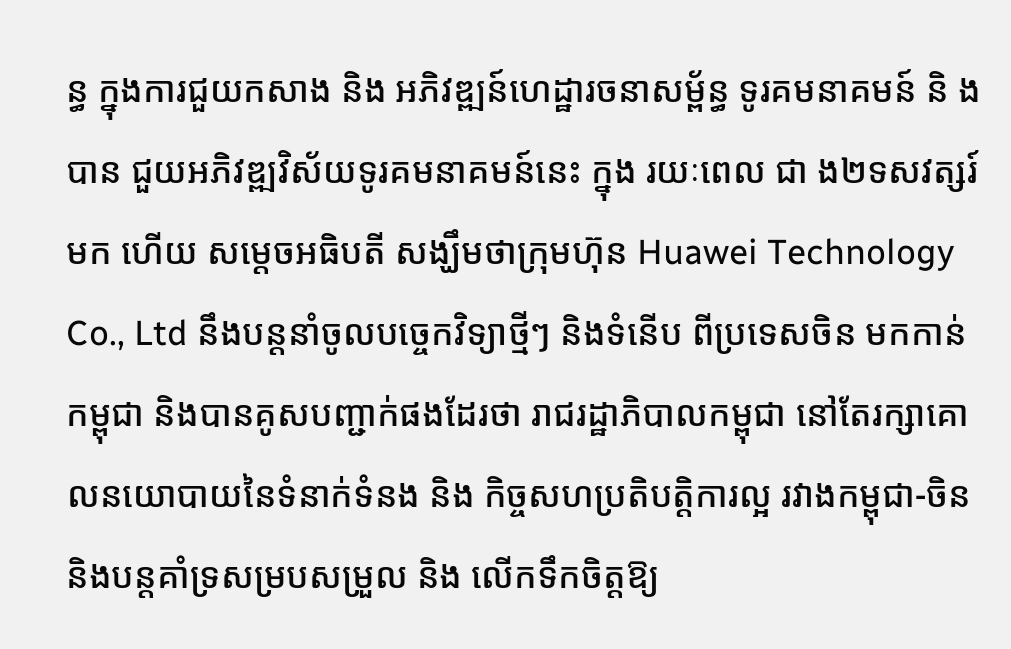ន្ធ ក្នុងការជួយកសាង និង អភិវឌ្ឍន៍ហេដ្ឋារចនាសម្ព័ន្ធ ទូរគមនាគមន៍ និ ងបាន ជួយអភិវឌ្ឍវិស័យទូរគមនាគមន៍នេះ ក្នុង រយៈពេល ជា ង២ទសវត្សរ៍មក ហើយ សម្ដេចអធិបតី សង្ឃឹមថាក្រុមហ៊ុន Huawei Technology Co., Ltd នឹងបន្តនាំចូលបច្ចេកវិទ្យាថ្មីៗ និងទំនើប ពីប្រទេសចិន មកកាន់ កម្ពុជា និងបានគូសបញ្ជាក់ផងដែរថា រាជរដ្ឋាភិបាលកម្ពុជា នៅតែរក្សាគោលនយោបាយនៃទំនាក់ទំនង និង កិច្ចសហប្រតិបត្តិការល្អ រវាងកម្ពុជា-ចិន និងបន្តគាំទ្រសម្របសម្រួល និង លើកទឹកចិត្តឱ្យ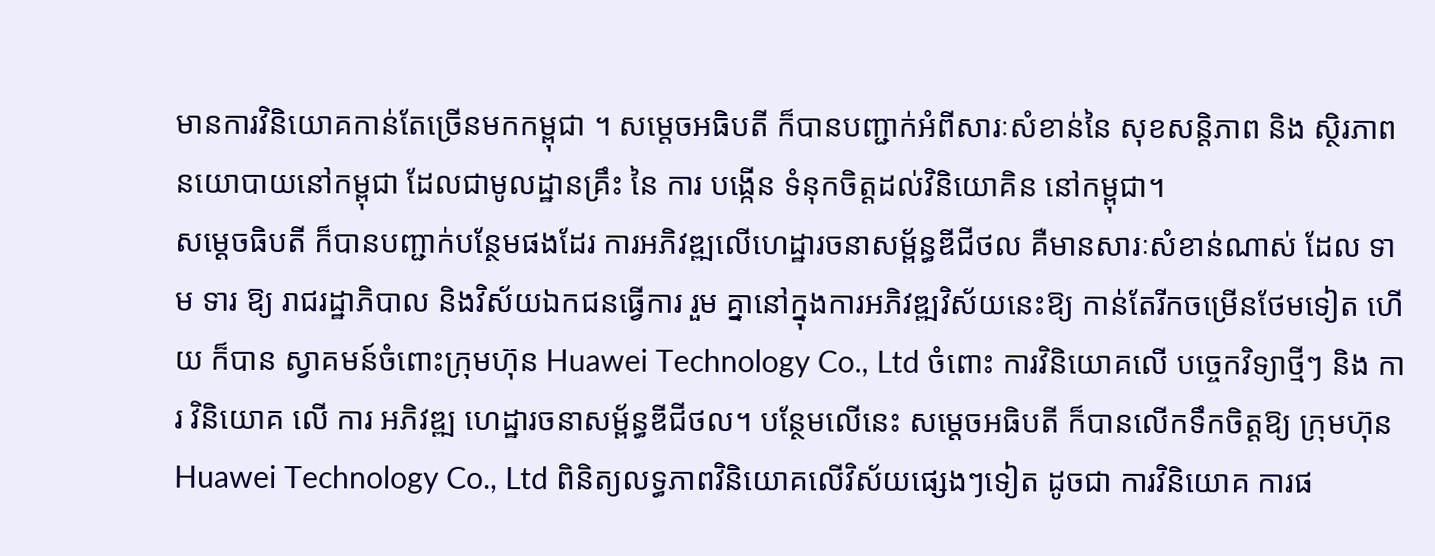មានការវិនិយោគកាន់តែច្រើនមកកម្ពុជា ។ សម្ដេចអធិបតី ក៏បានបញ្ជាក់អំពីសារៈសំខាន់នៃ សុខសន្ដិភាព និង ស្ថិរភាពនយោបាយនៅកម្ពុជា ដែលជាមូលដ្ឋានគ្រឹះ នៃ ការ បង្កើន ទំនុកចិត្តដល់វិនិយោគិន នៅកម្ពុជា។
សម្ដេចធិបតី ក៏បានបញ្ជាក់បន្ថែមផងដែរ ការអភិវឌ្ឍលើហេដ្ឋារចនាសម្ព័ន្ធឌីជីថល គឺមានសារៈសំខាន់ណាស់ ដែល ទាម ទារ ឱ្យ រាជរដ្ឋាភិបាល និងវិស័យឯកជនធ្វើការ រួម គ្នានៅក្នុងការអភិវឌ្ឍវិស័យនេះឱ្យ កាន់តែរីកចម្រើនថែមទៀត ហើយ ក៏បាន ស្វាគមន៍ចំពោះក្រុមហ៊ុន Huawei Technology Co., Ltd ចំពោះ ការវិនិយោគលើ បច្ចេកវិទ្យាថ្មីៗ និង ការ វិនិយោគ លើ ការ អភិវឌ្ឍ ហេដ្ឋារចនាសម្ព័ន្ធឌីជីថល។ បន្ថែមលើនេះ សម្ដេចអធិបតី ក៏បានលើកទឹកចិត្តឱ្យ ក្រុមហ៊ុន Huawei Technology Co., Ltd ពិនិត្យលទ្ធភាពវិនិយោគលើវិស័យផ្សេងៗទៀត ដូចជា ការវិនិយោគ ការផ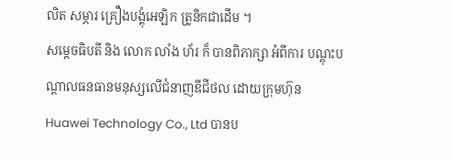លិត សម្ភារ គ្រឿងបង្គុំអេឡិក ត្រូនិកជាដើម ។
សម្ដេចធិបតី និង លោក លាំង ហ័រ ក៏ បានពិភាក្សា អំពីការ បណ្ដុះបណ្ដាលធនធានមនុស្សលើជំនាញឌីជីថល ដោយក្រុមហ៊ុន Huawei Technology Co., Ltd បានប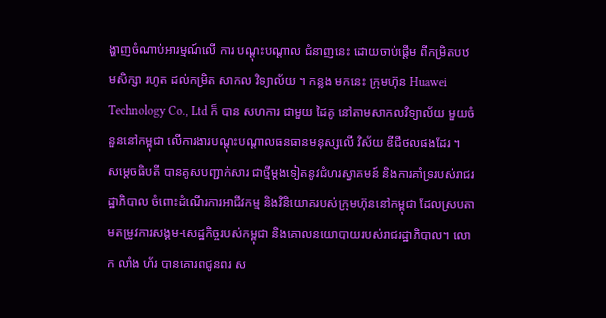ង្ហាញចំណាប់អារម្មណ៍លើ ការ បណ្ដុះបណ្ដាល ជំនាញនេះ ដោយចាប់ផ្តើម ពីកម្រិតបឋមសិក្សា រហូត ដល់កម្រិត សាកល វិទ្យាល័យ ។ កន្លង មកនេះ ក្រុមហ៊ុន Huawei Technology Co., Ltd ក៏ បាន សហការ ជាមួយ ដៃគូ នៅតាមសាកលវិទ្យាល័យ មួយចំនួននៅកម្ពុជា លើការងារបណ្ដុះបណ្ដាលធនធានមនុស្សលើ វិស័យ ឌីជីថលផងដែរ ។
សម្តេចធិបតី បានគូសបញ្ជាក់សារ ជាថ្មីម្តងទៀតនូវជំហរស្វាគមន៍ និងការគាំទ្ររបស់រាជរដ្ឋាភិបាល ចំពោះដំណើរការអាជីវកម្ម និងវិនិយោគរបស់ក្រុមហ៊ុននៅកម្ពុជា ដែលស្របតាមតម្រូវការសង្គម-សេដ្ឋកិច្ចរបស់កម្ពុជា និងគោលនយោបាយរបស់រាជរដ្ឋាភិបាល។ លោក លាំង ហ័រ បានគោរពជូនពរ ស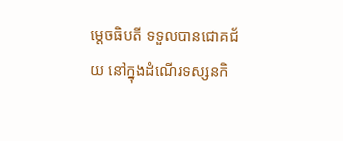ម្តេចធិបតី ទទួលបានជោគជ័យ នៅក្នុងដំណើរទស្សនកិ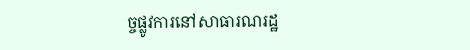ច្ចផ្លូវការនៅសាធារណរដ្ឋ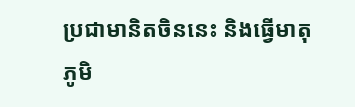ប្រជាមានិតចិននេះ និងធ្វើមាតុភូមិ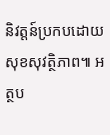និវត្តន៍ប្រកបដោយសុខសុវត្ថិភាព៕ អត្ថប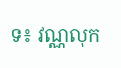ទ៖ វណ្ណលុក